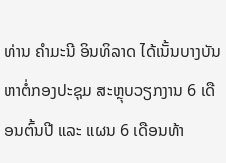ທ່ານ ຄຳມະນີ ອິນທິລາດ ໄດ້ເນັ້ນບາງບັນຫາຕໍ່ກອງປະຊຸມ ສະຫຼຸບວຽກງານ 6 ເດືອນຕົ້ນປີ ແລະ ແຜນ 6 ເດືອນທ້າ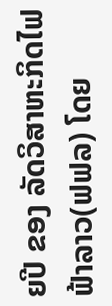ຍປີ ຂອງ ລັດວິສາຫະກິດໄຟຟ້າລາວ(ຟຟລ) ໂດຍ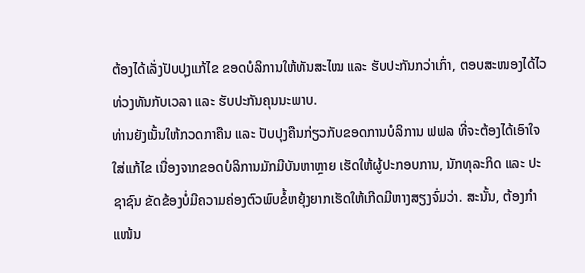ຕ້ອງໄດ້ເລັ່ງປັບປຸງແກ້ໄຂ ຂອດບໍລິການໃຫ້ທັນສະໄໝ ແລະ ຮັບປະກັນກວ່າເກົ່າ, ຕອບສະໜອງໄດ້ໄວທ່ວງທັນກັບເວລາ ແລະ ຮັບປະກັນຄຸນນະພາບ.
ທ່ານຍັງເນັ້ນໃຫ້ກວດກາຄືນ ແລະ ປັບປຸງຄືນກ່ຽວກັບຂອດການບໍລິການ ຟຟລ ທີ່ຈະຕ້ອງໄດ້ເອົາໃຈໃສ່ແກ້ໄຂ ເນື່ອງຈາກຂອດບໍລິການມັກມີບັນຫາຫຼາຍ ເຮັດໃຫ້ຜູ້ປະກອບການ, ນັກທຸລະກິດ ແລະ ປະຊາຊົນ ຂັດຂ້ອງບໍ່ມີຄວາມຄ່ອງຕົວພົບຂໍ້ຫຍຸ້ງຍາກເຮັດໃຫ້ເກີດມີຫາງສຽງຈົ່ມວ່າ. ສະນັ້ນ, ຕ້ອງກຳແໜ້ນ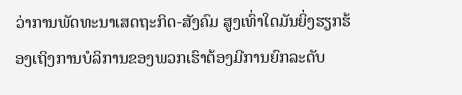ວ່າການພັດທະນາເສດຖະກິດ-ສັງຄົມ ສູງເທົ່າໃດມັນຍິ່ງຮຽກຮ້ອງເຖິງການບໍລິການຂອງພວກເຮົາຕ້ອງມີການຍົກລະດັບ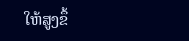ໃຫ້ສູງຂຶ້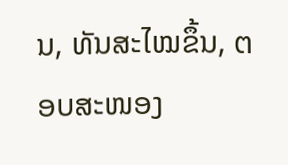ນ, ທັນສະໄໝຂຶ້ນ, ຕອບສະໜອງ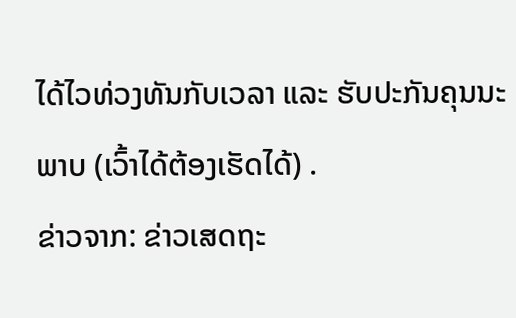ໄດ້ໄວທ່ວງທັນກັບເວລາ ແລະ ຮັບປະກັນຄຸນນະພາບ (ເວົ້າໄດ້ຕ້ອງເຮັດໄດ້) .
ຂ່າວຈາກ: ຂ່າວເສດຖະ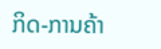ກິດ-ການຄ້າ